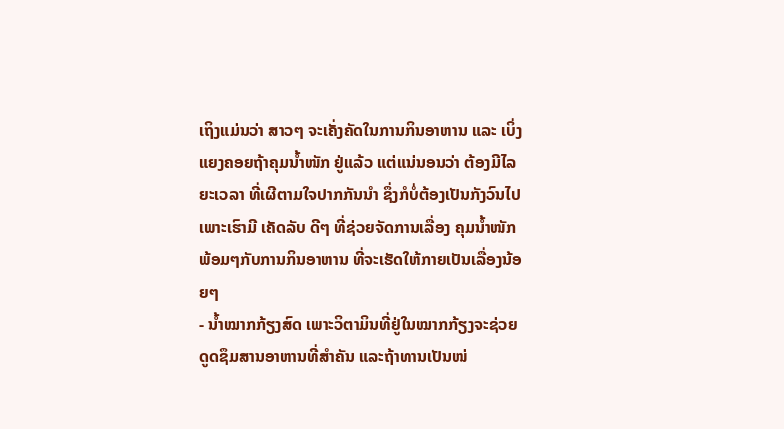ເຖິງແມ່ນວ່າ ສາວໆ ຈະເຄັ່ງຄັດໃນການກິນອາຫານ ແລະ ເບິ່ງແຍງຄອຍຖ້າຄຸມນ້ຳໜັກ ຢູ່ແລ້ວ ແຕ່ແນ່ນອນວ່າ ຕ້ອງມີໄລຍະເວລາ ທີ່ເຜີຕາມໃຈປາກກັນນຳ ຊຶ່ງກໍບໍ່ຕ້ອງເປັນກັງວົນໄປ ເພາະເຮົາມີ ເຄັດລັບ ດີໆ ທີ່ຊ່ວຍຈັດການເລື່ອງ ຄຸມນ້ຳໜັກ ພ້ອມໆກັບການກິນອາຫານ ທີ່ຈະເຮັດໃຫ້ກາຍເປັນເລື່ອງນ້ອຍໆ
- ນ້ຳໝາກກ້ຽງສົດ ເພາະວິຕາມິນທີ່ຢູ່ໃນໝາກກ້ຽງຈະຊ່ວຍດູດຊຶມສານອາຫານທີ່ສຳຄັນ ແລະຖ້າທານເປັນໜ່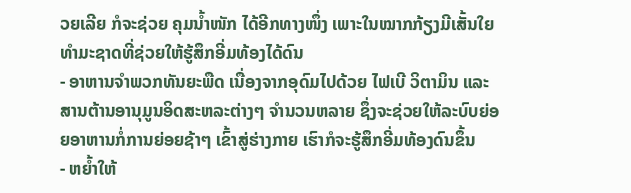ວຍເລີຍ ກໍຈະຊ່ວຍ ຄຸມນ້ຳໜັກ ໄດ້ອີກທາງໜຶ່ງ ເພາະໃນໝາກກ້ຽງມີເສັ້ນໃຍທຳມະຊາດທີ່ຊ່ວຍໃຫ້ຮູ້ສຶກອີ່ມທ້ອງໄດ້ດົນ
- ອາຫານຈຳພວກທັນຍະພືດ ເນື່ອງຈາກອຸດົມໄປດ້ວຍ ໄຟເບີ ວິຕາມິນ ແລະ ສານຕ້ານອານຸມູນອິດສະຫລະຕ່າງໆ ຈຳນວນຫລາຍ ຊຶ່ງຈະຊ່ວຍໃຫ້ລະບົບຍ່ອຍອາຫານກໍ່ການຍ່ອຍຊ້າໆ ເຂົ້າສູ່ຮ່າງກາຍ ເຮົາກໍຈະຮູ້ສຶກອີ່ມທ້ອງດົນຂຶ້ນ
- ຫຍ້ຳໃຫ້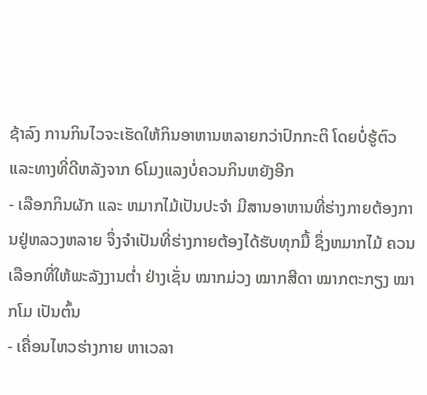ຊ້າລົງ ການກິນໄວຈະເຮັດໃຫ້ກິນອາຫານຫລາຍກວ່າປົກກະຕິ ໂດຍບໍ່ຮູ້ຕົວ ແລະທາງທີ່ດີຫລັງຈາກ 6ໂມງແລງບໍ່ຄວນກິນຫຍັງອີກ
- ເລືອກກິນຜັກ ແລະ ຫມາກໄມ້ເປັນປະຈຳ ມີສານອາຫານທີ່ຮ່າງກາຍຕ້ອງການຢູ່ຫລວງຫລາຍ ຈຶ່ງຈຳເປັນທີ່ຮ່າງກາຍຕ້ອງໄດ້ຮັບທຸກມື້ ຊຶ່ງຫມາກໄມ້ ຄວນເລືອກທີ່ໃຫ້ພະລັງງານຕ່ຳ ຢ່າງເຊັ່ນ ໝາກມ່ວງ ໝາກສີດາ ໝາກຕະກຽງ ໝາກໂມ ເປັນຕົ້ນ
- ເຄື່ອນໄຫວຮ່າງກາຍ ຫາເວລາ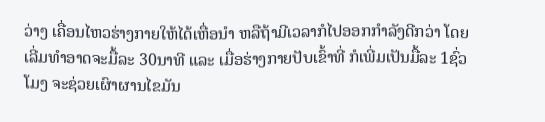ວ່າງ ເຄື່ອນໄຫວຮ່າງກາຍໃຫ້ໄດ້ເຫື່ອນຳ ຫລືຖ້າມີເວລາກໍໄປອອກກຳລັງດີກວ່າ ໂດຍເລີ່ມທໍາອາດຈະມື້ລະ 30ນາທີ ແລະ ເມື່ອຮ່າງກາຍປັບເຂົ້າທີ່ ກໍເພີ່ມເປັນມື້ລະ 1ຊົ່ວໂມງ ຈະຊ່ວຍເຜົາຜານໄຂມັນ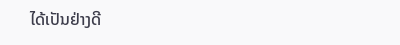ໄດ້ເປັນຢ່າງດີ